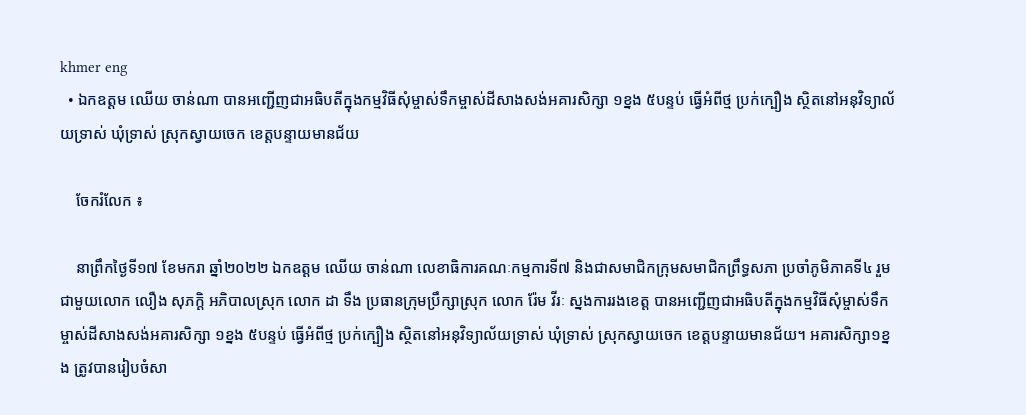khmer eng
  • ឯកឧត្ដម ឈើយ ចាន់ណា បានអញ្ជើញជាអធិបតីក្នុងកម្មវិធីសុំម្ចាស់ទឹកម្ចាស់ដីសាងសង់អគារសិក្សា ១ខ្នង ៥បន្ទប់ ធ្វើអំពីថ្ម ប្រក់ក្បឿង ស្ថិតនៅអនុវិទ្យាល័យទ្រាស់ ឃុំទ្រាស់ ស្រុកស្វាយចេក ខេត្តបន្ទាយមានជ័យ

    ចែករំលែក ៖

    នាព្រឹកថ្ងៃទី១៧ ខែមករា ឆ្នាំ២០២២ ឯកឧត្ដម ឈើយ ចាន់ណា លេខាធិការគណៈកម្មការទី៧ និងជាសមាជិកក្រុមសមាជិកព្រឹទ្ធសភា ប្រចាំភូមិភាគទី៤ រួមជាមួយលោក លឿង សុភក្តិ អភិបាលស្រុក លោក ដា ទឹង ប្រធានក្រុមប្រឹក្សាស្រុក លោក រ៉ែម វីរៈ ស្នងការរងខេត្ត បានអញ្ជើញជាអធិបតីក្នុងកម្មវិធីសុំម្ចាស់ទឹកម្ចាស់ដីសាងសង់អគារសិក្សា ១ខ្នង ៥បន្ទប់ ធ្វើអំពីថ្ម ប្រក់ក្បឿង ស្ថិតនៅអនុវិទ្យាល័យទ្រាស់ ឃុំទ្រាស់ ស្រុកស្វាយចេក ខេត្តបន្ទាយមានជ័យ។ អគារសិក្សា១ខ្នង ត្រូវបានរៀបចំសា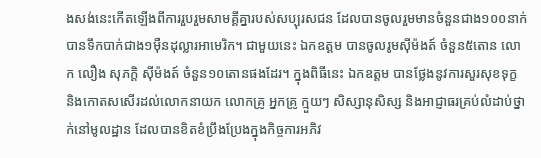ងសង់នេះកើតឡើងពីការរួបរួមសាមគ្គីគ្នារបស់សប្បុរសជន ដែលបានចូលរួមមានចំនួនជាង១០០នាក់ បានទឹកបាក់ជាង១ម៉ឺនដុល្លារអាមេរិក។ ជាមួយនេះ ឯកឧត្ដម បានចូលរូមស៊ីម៉ងត៍ ចំនួន៥តោន លោក លឿង សុភក្តិ ស៊ីម៉ងត៍ ចំនួន១០តោនផងដែរ។ ក្នុងពិធីនេះ ឯកឧត្ដម បានថ្លែងនូវការសួរសុខទុក្ខ និងកោតសសើរដល់លោកនាយក លោកគ្រូ អ្នកគ្រូ ក្មួយៗ សិស្សានុសិស្ស និងអាជ្ញាធរគ្រប់លំដាប់ថ្នាក់នៅមូលដ្ឋាន ដែលបានខិតខំប្រឹងប្រែងក្នុងកិច្ចការអភិវ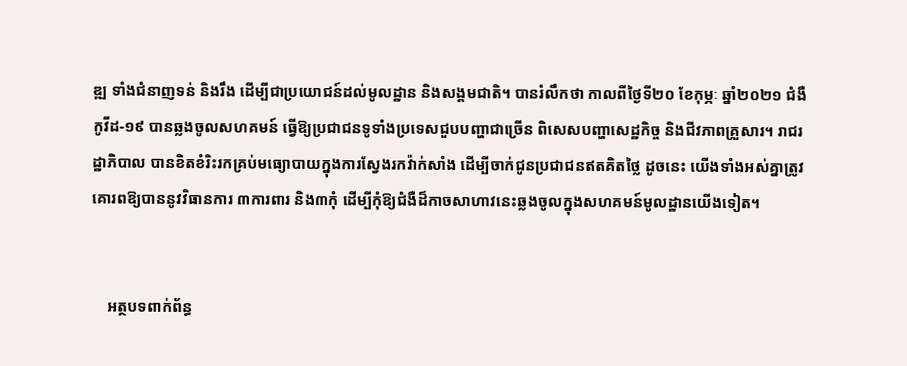ឌ្ឍ ទាំងជំនាញទន់ និងរឹង ដើម្បីជាប្រយោជន៍ដល់មូលដ្ឋាន និងសង្គមជាតិ។ បានរំលឹកថា កាលពីថ្ងៃទី២០ ខែកុម្ភៈ ឆ្នាំ២០២១ ជំងឺកូវីដ-១៩ បានឆ្លងចូលសហគមន៍ ធ្វើឱ្យប្រជាជនទូទាំងប្រទេសជួបបញ្ហាជាច្រើន ពិសេសបញ្ហាសេដ្ឋកិច្ច និងជីវភាពគ្រួសារ។ រាជរដ្ឋាភិបាល បានខិតខំរិះរកគ្រប់មធ្យោបាយក្នុងការស្វែងរកវ៉ាក់សាំង ដើម្បីចាក់ជូនប្រជាជនឥតគិតថ្លៃ ដូចនេះ យើងទាំងអស់គ្នាត្រូវគោរពឱ្យបាននូវវិធានការ ៣ការពារ និង៣កុំ ដើម្បីកុំឱ្យជំងឺដ៏កាចសាហាវនេះឆ្លងចូលក្នុងសហគមន៍មូលដ្ឋានយើងទៀត។


    អត្ថបទពាក់ព័ន្ធ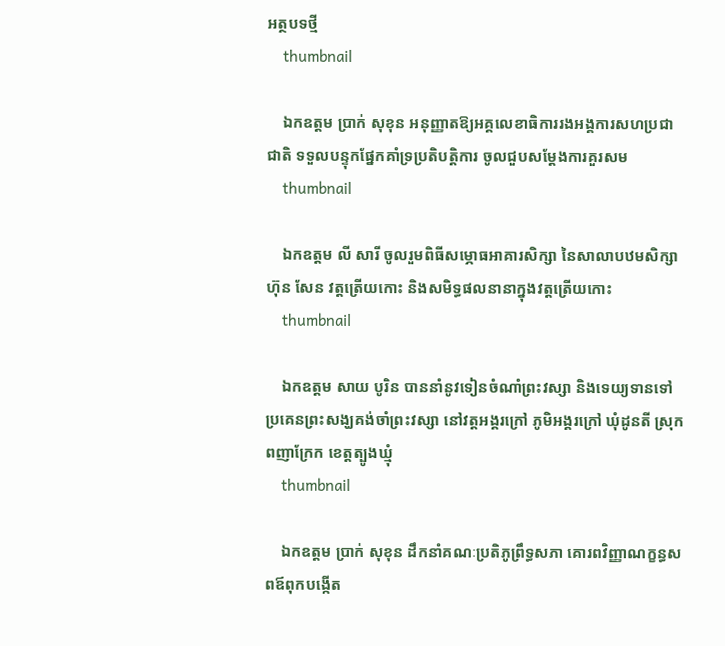អត្ថបទថ្មី
    thumbnail

    ឯកឧត្តម ប្រាក់ សុខុន អនុញ្ញាតឱ្យអគ្គលេខាធិការរងអង្គការសហប្រជាជាតិ ទទួលបន្ទុកផ្នែកគាំទ្រប្រតិបត្តិការ ចូលជួបសម្តែងការគួរសម
    thumbnail

    ឯកឧត្តម លី សារី ចូលរួមពិធីសម្ភោធអាគារសិក្សា នៃសាលាបឋមសិក្សា ហ៊ុន សែន វត្តត្រើយកោះ និងសមិទ្ធផលនានាក្នុងវត្តត្រើយកោះ
    thumbnail

    ឯកឧត្តម សាយ បូរិន បាននាំនូវទៀនចំណាំព្រះវស្សា និងទេយ្យទានទៅប្រគេនព្រះសង្ឃគង់ចាំព្រះវស្សា នៅវត្តអង្គរក្រៅ ភូមិអង្គរក្រៅ ឃុំដូនតី ស្រុកពញាក្រែក ខេត្តត្បូងឃ្មុំ
    thumbnail

    ឯកឧត្តម ប្រាក់ សុខុន ដឹកនាំគណៈប្រតិភូព្រឹទ្ធសភា គោរពវិញ្ញាណក្ខន្ធសពឪពុកបង្កើត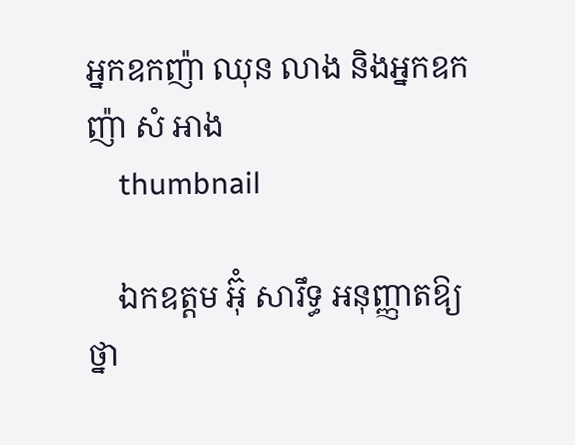អ្នកឧកញ៉ា ឈុន លាង និងអ្នកឧកញ៉ា សំ អាង
    thumbnail

    ឯកឧត្តម អ៊ុំ សារឹទ្ធ អនុញ្ញាតឱ្យថ្នា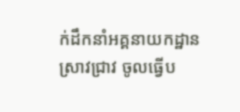ក់ដឹកនាំអគ្គនាយកដ្ឋានស្រាវជ្រាវ ចូលធ្វើប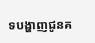ទបង្ហាញជូនគ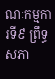ណៈកម្មការទី៩ ព្រឹទ្ធសភា